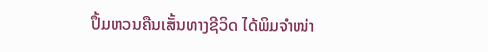ປຶ້ມຫວນຄືນເສັ້ນທາງຊີວິດ ໄດ້ພິມຈຳໜ່າ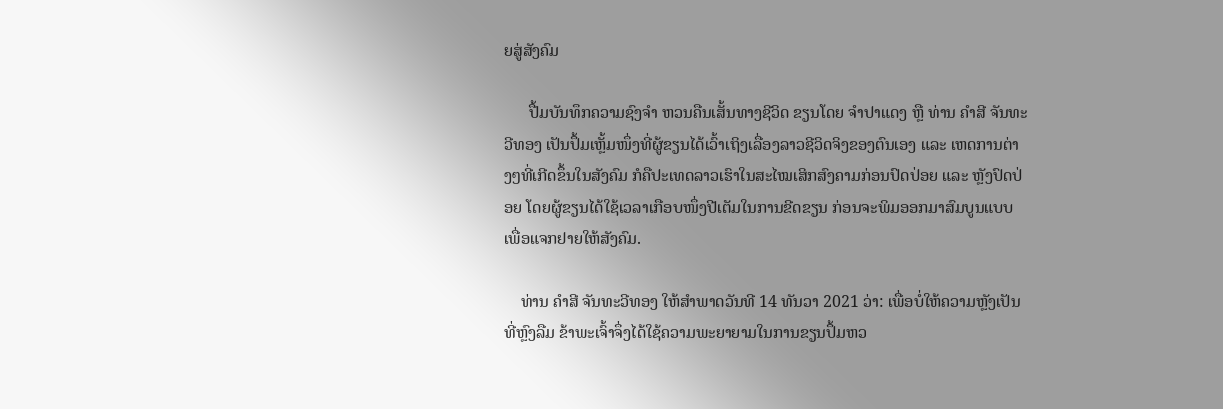ຍສູ່ສັງຄົມ

      ປື້ມບັນທຶກຄວາມຊົງຈໍາ ຫວນຄືນເສັ້ນທາງຊີວິດ ຂຽນໂດຍ ຈໍາປາແດງ ຫຼື ທ່ານ ຄໍາສີ ຈັນທະວີທອງ ເປັນປຶ້ມເຫຼັ້ມໜຶ່ງທີ່ຜູ້ຂຽນໄດ້ເວົ້າເຖິງເລື່ອງລາວຊີວິດຈິງຂອງຕົນເອງ ແລະ ເຫດການຕ່າງໆທີ່ເກີດຂຶ້ນໃນສັງຄົມ ກໍຄືປະເທດລາວເຮົາໃນສະໄໝເສິກສົງຄາມກ່ອນປົດປ່ອຍ ແລະ ຫຼັງປົດປ່ອຍ ໂດຍຜູ້ຂຽນໄດ້ໃຊ້ເວລາເກືອບໜຶ່ງປີເຕັມໃນການຂີດຂຽນ ກ່ອນຈະພິມອອກມາສົມບູນແບບເພື່ອແຈກຢາຍໃຫ້ສັງຄົມ.

    ທ່ານ ຄໍາສີ ຈັນທະວີທອງ ໃຫ້ສໍາພາດວັນທີ 14 ທັນວາ 2021 ວ່າ: ເພື່ອບໍ່ໃຫ້ຄວາມຫຼັງເປັນທີ່ຫຼົງລືມ ຂ້າພະເຈົ້າຈຶ່ງໄດ້ໃຊ້ຄວາມພະຍາຍາມໃນການຂຽນປຶ້ມຫວ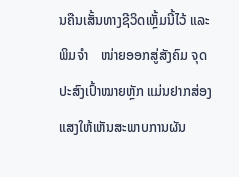ນຄືນເສັ້ນທາງຊີວິດເຫຼັ້ມນີ້ໄວ້ ແລະ ພິມຈຳ    ໜ່າຍອອກສູ່ສັງຄົມ ຈຸດປະສົງເປົ້າໝາຍຫຼັກ ແມ່ນຢາກສ່ອງແສງໃຫ້ເຫັນສະພາບການຜັນ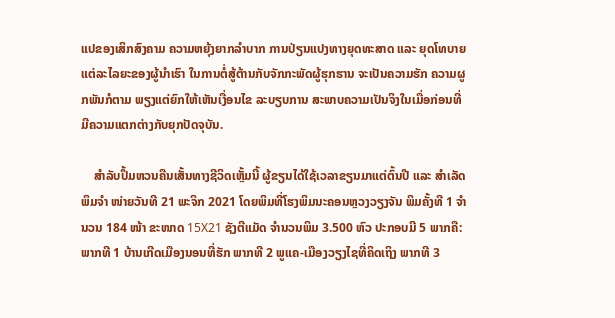ແປຂອງເສິກສົງຄາມ ຄວາມຫຍຸ້ງຍາກລຳບາກ ການປ່ຽນແປງທາງຍຸດທະສາດ ແລະ ຍຸດໂທບາຍແຕ່ລະໄລຍະຂອງຜູ້ນຳເຮົາ ໃນການຕໍ່ສູ້ຕ້ານກັບຈັກກະພັດຜູ້ຮຸກຮານ ຈະເປັນຄວາມຮັກ ຄວາມຜູກພັນກໍຕາມ ພຽງແຕ່ຍົກໃຫ້ເຫັນເງື່ອນໄຂ ລະບຽບການ ສະພາບຄວາມເປັນຈິງໃນເມື່ອກ່ອນທີ່ມີຄວາມແຕກຕ່າງກັບຍຸກປັດຈຸບັນ.

    ສໍາລັບປຶ້ມຫວນຄືນເສັ້ນທາງຊີວິດເຫຼັ້ມນີ້ ຜູ້ຂຽນໄດ້ໃຊ້ເວລາຂຽນມາແຕ່ຕົ້ນປີ ແລະ ສໍາເລັດພິມຈໍາ ໜ່າຍວັນທີ 21 ພະຈິກ 2021 ໂດຍພິມທີ່ໂຮງພິມນະຄອນຫຼວງວຽງຈັນ ພິມຄັ້ງທີ 1 ຈຳນວນ 184 ໜ້າ ຂະໜາດ 15X21 ຊັງຕີແມັດ ຈຳນວນພິມ 3.500 ຫົວ ປະກອບມີ 5 ພາກຄື:ພາກທີ 1 ບ້ານເກີດເມືອງນອນທີ່ຮັກ ພາກທີ 2 ພູແຄ-ເມືອງວຽງໄຊທີ່ຄິດເຖິງ ພາກທີ 3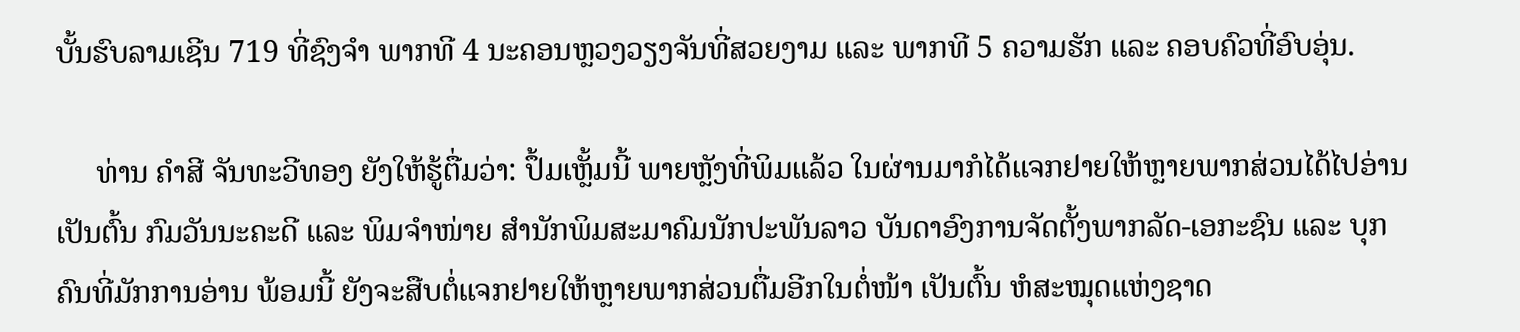ບັ້ນຮົບລາມເຊີນ 719 ທີ່ຊົງຈໍາ ພາກທີ 4 ນະຄອນຫຼວງວຽງຈັນທີ່ສວຍງາມ ແລະ ພາກທີ 5 ຄວາມຮັກ ແລະ ຄອບຄົວທີ່ອົບອຸ່ນ.

     ທ່ານ ຄໍາສີ ຈັນທະວີທອງ ຍັງໃຫ້ຮູ້ຕື່ມວ່າ: ປຶ້ມເຫຼັ້ມນີ້ ພາຍຫຼັງທີ່ພິມແລ້ວ ໃນຜ່ານມາກໍໄດ້ແຈກຢາຍໃຫ້ຫຼາຍພາກສ່ວນໄດ້ໄປອ່ານ ເປັນຕົ້ນ ກົມວັນນະຄະດີ ແລະ ພິມຈຳໜ່າຍ ສຳນັກພິມສະມາຄົມນັກປະພັນລາວ ບັນດາອົງການຈັດຕັ້ງພາກລັດ-ເອກະຊົນ ແລະ ບຸກຄົນທີ່ມັກການອ່ານ ພ້ອມນີ້ ຍັງຈະສືບຕໍ່ແຈກຢາຍໃຫ້ຫຼາຍພາກສ່ວນຕື່ມອີກໃນຕໍ່ໜ້າ ເປັນຕົ້ນ ຫໍສະໝຸດແຫ່ງຊາດ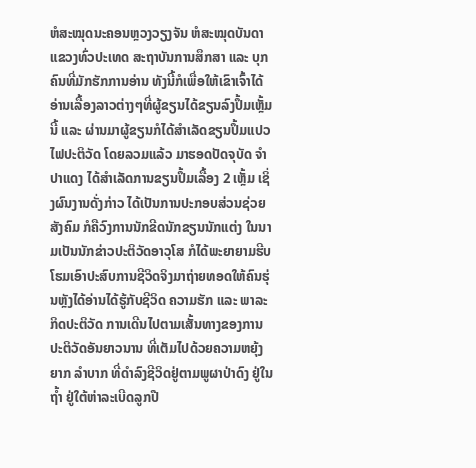ຫໍສະໝຸດນະຄອນຫຼວງວຽງຈັນ ຫໍສະໝຸດບັນດາແຂວງທົ່ວປະເທດ ສະຖາບັນການສຶກສາ ແລະ ບຸກຄົນທີ່ມັກຮັກການອ່ານ ທັງນີ້ກໍເພື່ອໃຫ້ເຂົາເຈົ້າໄດ້ອ່ານເລື້ອງລາວຕ່າງໆທີ່ຜູ້ຂຽນໄດ້ຂຽນລົງປຶ້ມເຫຼັ້ມນີ້ ແລະ ຜ່ານມາຜູ້ຂຽນກໍໄດ້ສຳເລັດຂຽນປຶ້ມແປວໄຟປະຕິວັດ ໂດຍລວມແລ້ວ ມາຮອດປັດຈຸບັດ ຈຳປາແດງ ໄດ້ສຳເລັດການຂຽນປຶ້ມເລື້ອງ 2 ເຫຼັ້ມ ເຊິ່ງຜົນງານດັ່ງກ່າວ ໄດ້ເປັນການປະກອບສ່ວນຊ່ວຍສັງຄົມ ກໍຄືວົງການນັກຂີດນັກຂຽນນັກແຕ່ງ ໃນນາມເປັນນັກຂ່າວປະຕິວັດອາວຸໂສ ກໍໄດ້ພະຍາຍາມຮີບໂຮມເອົາປະສົບການຊີວິດຈິງມາຖ່າຍທອດໃຫ້ຄົນຮຸ່ນຫຼັງໄດ້ອ່ານໄດ້ຮູ້ກັບຊີວິດ ຄວາມຮັກ ແລະ ພາລະກິດປະຕິວັດ ການເດີນໄປຕາມເສັ້ນທາງຂອງການປະຕິວັດອັນຍາວນານ ທີ່ເຕັມໄປດ້ວຍຄວາມຫຍຸ້ງຍາກ ລຳບາກ ທີ່ດຳລົງຊີວິດຢູ່ຕາມພູຜາປ່າດົງ ຢູ່ໃນຖໍ້າ ຢູ່ໃຕ້ຫ່າລະເບີດລູກປື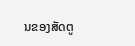ນຂອງສັດຕູ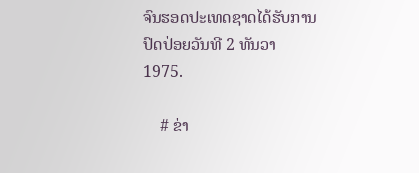ຈົນຮອດປະເທດຊາດໄດ້ຮັບການປົດປ່ອຍວັນທີ 2 ທັນວາ 1975.

    # ຂ່າ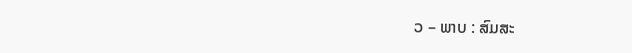ວ – ພາບ : ສົມສະ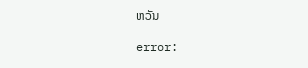ຫວັນ

error: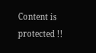Content is protected !!